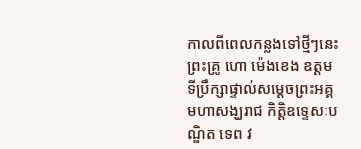កាលពីពេលកន្លងទៅថ្មីៗនេះ ព្រះគ្រូ ហោ ម៉េងខេង ឧត្តមទីប្រឹក្សាផ្ទាល់សម្តេចព្រះអគ្គមហាសង្ឃរាជ កិត្តិឧទ្ទេសៈបណ្ឌិត ទេព វ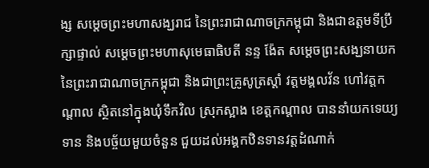ង្ស សម្តេចព្រះមហាសង្ឃរាជ នៃព្រះរាជាណាចក្រកម្ពុជា និងជាឧត្តមទីប្រឹក្សាផ្ទាល់ សម្តេចព្រះមហាសុមេធាធិបតី នន្ទ ង៉ែត សម្តេចព្រះសង្ឃនាយក នៃព្រះរាជាណាចក្រកម្ពុជា និងជាព្រះគ្រូសូត្រស្តាំ វត្តមង្គលវ័ន ហៅវត្តកណ្តាល ស្ថិតនៅក្នុងឃុំទឹកវិល ស្រុកស្អាង ខេត្តកណ្តាល បាននាំយកទេយ្យទាន និងបច្ច័យមួយចំនួន ជួយដល់អង្គកឋិនទានវត្តដំណាក់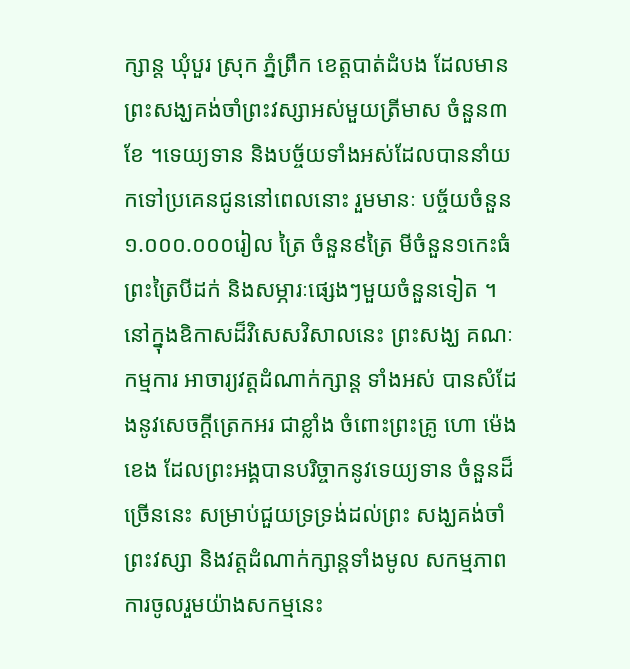ក្សាន្ត ឃុំបួរ ស្រុក ភ្នំព្រឹក ខេត្តបាត់ដំបង ដែលមានព្រះសង្ឃគង់ចាំព្រះវស្សាអស់មួយត្រីមាស ចំនួន៣ខែ ។ទេយ្យទាន និងបច្ច័យទាំងអស់ដែលបាននាំយកទៅប្រគេនជូននៅពេលនោះ រួមមានៈ បច្ច័យចំនួន១.០០០.០០០រៀល ត្រៃ ចំនួន៩ត្រៃ មីចំនួន១កេះធំ ព្រះត្រៃបីដក់ និងសម្ភារៈផ្សេងៗមួយចំនួនទៀត ។នៅក្នុងឧិកាសដ៏វិសេសវិសាលនេះ ព្រះសង្ឃ គណៈកម្មការ អាចារ្យវត្តដំណាក់ក្សាន្ត ទាំងអស់ បានសំដែងនូវសេចក្តីត្រេកអរ ជាខ្លាំង ចំពោះព្រះគ្រូ ហោ ម៉េងខេង ដែលព្រះអង្គបានបរិច្ចាកនូវទេយ្យទាន ចំនួនដ៏ច្រើននេះ សម្រាប់ជួយទ្រទ្រង់ដល់ព្រះ សង្ឃគង់ចាំព្រះវស្សា និងវត្តដំណាក់ក្សាន្តទាំងមូល សកម្មភាពការចូលរួមយ៉ាងសកម្មនេះ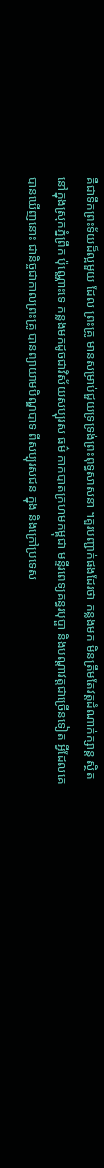គឺជាទឹកព្រះទ័យដ៏ល្អមួយ ដែល ព្រះគ្រូ មានសម្រាប់ជួយទ្រទ្រង់ព្រះពុទ្ធសាសនា ។គួរបញ្ជាក់ផងដែរថា កន្លងមក មិនត្រឹមតែវត្តដំណាក់ក្សាន្ត ស្ថិតនៅក្នុងស្រុកភ្នំព្រឹក ប៉ុណ្ណោះទេ កន្លងមកដូចជាវិស័យសប្បុរស ធម៌ កាកបាតក្រហមកម្ពុជា មន្ទីរពេទ្យគន្ធរបុប្ផា និងបណ្តាវត្តជាច្រើនទៀត អ្វីដែលគេបានឃើញនោះ ជានិច្ចជាកាលព្រះគ្រូ បានព្យាយាមបិណ្ឌបាទ ពីសប្បុរសជន ក្នុង និងក្រៅប្រទេស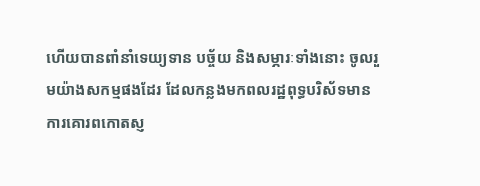ហើយបានពាំនាំទេយ្យទាន បច្ច័យ និងសម្ភារៈទាំងនោះ ចូលរួមយ៉ាងសកម្មផងដែរ ដែលកន្លងមកពលរដ្ឋពុទ្ធបរិស័ទមានការគោរពកោតស្ញ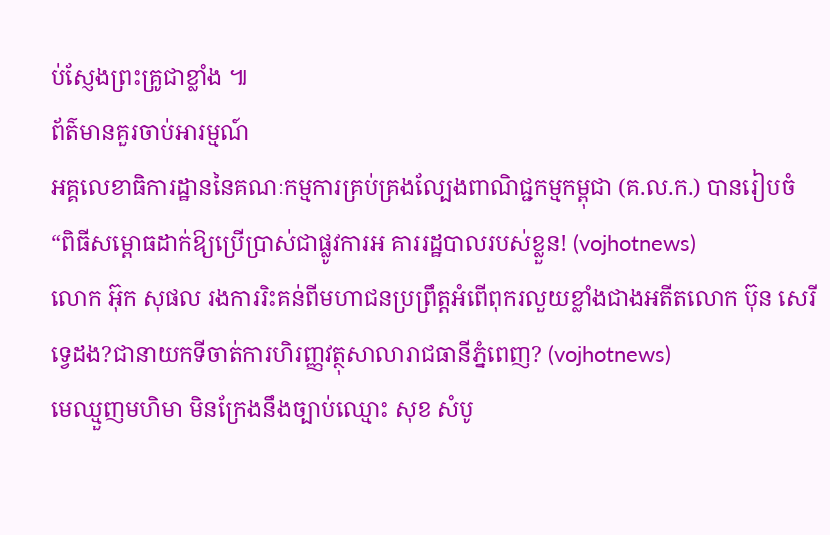ប់ស្ញែងព្រះគ្រូជាខ្លាំង ៕
ព័ត៌មានគួរចាប់អារម្មណ៍
អគ្គលេខាធិការដ្ឋាននៃគណៈកម្មការគ្រប់គ្រងល្បែងពាណិជ្ជកម្មកម្ពុជា (គ.ល.ក.) បានរៀបចំ “ពិធីសម្ពោធដាក់ឱ្យប្រើប្រាស់ជាផ្លូវការអ គាររដ្ឋបាលរបស់ខ្លួន! (vojhotnews)
លោក អ៊ុក សុផល រងការរិះគន់ពីមហាជនប្រព្រឹត្តអំពើពុករលួយខ្លាំងជាងអតីតលោក ប៊ុន សេរី ទ្វេដង?ជានាយកទីចាត់ការហិរញ្ញវត្ថុសាលារាជធានីភ្នំពេញ? (vojhotnews)
មេឈ្មួញមហិមា មិនក្រែងនឹងច្បាប់ឈ្មោះ សុខ សំបូ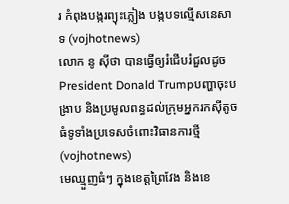រ កំពុងបង្ករព្យុះភ្លៀង បង្កបទល្មើសនេសាទ (vojhotnews)
លោក នូ សុីថា បានធ្វើឲ្យរំជើបរំជួលដូចPresident Donald Trumpបញ្ហាចុះបង្រាប និងប្រមូលពន្ធដល់ក្រុមអ្នករកស៊ីតូចធំទូទាំងប្រទេសចំពោះវិធានការថ្មី (vojhotnews)
មេឈ្មួញធំៗ ក្នុងខេត្តព្រៃវែង និងខេ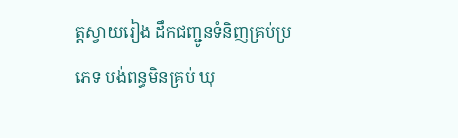ត្តស្វាយរៀង ដឹកជញ្ជូនទំនិញគ្រប់ប្រភេទ បង់ពន្ធមិនគ្រប់ ឃុ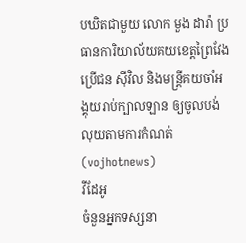បឃិតជាមួយ លោក មួង ដារ៉ា ប្រធានការិយាល័យគយខេត្តព្រៃវែង ប្រេីជន សុីវិល និងមន្ត្រីគយចាំអង្គុយរាប់ក្បាលឡាន ឲ្យចូលបង់លុយតាមការកំណត់ (vojhotnews)
វីដែអូ
ចំនួនអ្នកទស្សនា